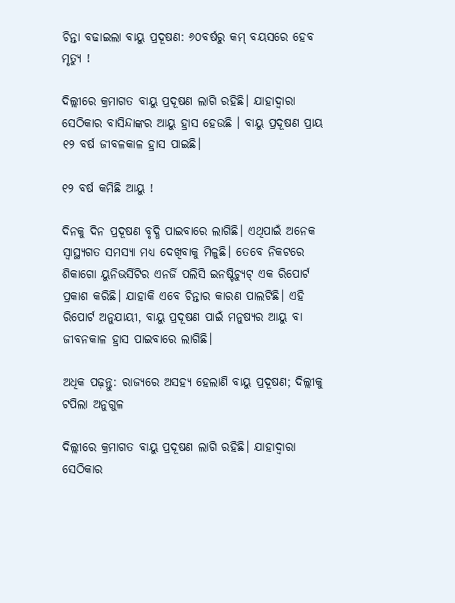ଚିନ୍ତା ବଢାଇଲା ବାୟୁ ପ୍ରଦୂଷଣ: ୬୦ବର୍ଷରୁ କମ୍ ବୟସରେ ହେବ ମୃତ୍ୟୁ !

ଦିଲ୍ଲୀରେ କ୍ରମାଗତ ବାୟୁ ପ୍ରଦୂଷଣ ଲାଗି ରହିଛି। ଯାହାଦ୍ୱାରା ସେଠିକାର ବାସିନ୍ଦାଙ୍କର ଆୟୁ ହ୍ରାସ ହେଉଛି । ବାୟୁ ପ୍ରଦୂଷଣ ପ୍ରାୟ ୧୨ ବର୍ଷ ଜୀବଳକାଳ ହ୍ରାସ ପାଇଛି।

୧୨ ବର୍ଷ କମିଛି ଆୟୁ !

ଦିନକୁ ଦିନ ପ୍ରଦୂଷଣ ବୃଦ୍ଧି ପାଇବାରେ ଲାଗିଛି। ଏଥିପାଇଁ ଅନେକ ସ୍ୱାସ୍ଥ୍ୟଗତ ସମସ୍ୟା ମଧ୍ୟ ଦେଖିବାକୁ ମିଳୁଛି। ତେବେ ନିକଟରେ ଶିକାଗୋ ୟୁନିଭର୍ସିଟିର ଏନର୍ଜି ପଲିସି ଇନଷ୍ଟିଚ୍ୟୁଟ୍ ଏକ ରିପୋର୍ଟ ପ୍ରକାଶ କରିଛି। ଯାହାକି ଏବେ ଚିନ୍ତାର କାରଣ ପାଲଟିଛି। ଏହି ରିପୋର୍ଟ ଅନୁଯାୟୀ, ବାୟୁ ପ୍ରଦୂଷଣ ପାଇଁ ମନୁଷ୍ୟର ଆୟୁ ବା ଜୀବନକାଳ ହ୍ରାସ ପାଇବାରେ ଲାଗିଛି।

ଅଧିକ ପଢ଼ନ୍ତୁ: ରାଜ୍ୟରେ ଅସହ୍ୟ ହେଲାଣି ବାୟୁ ପ୍ରଦୂଷଣ; ଦିଲ୍ଲୀକୁ ଟପିଲା ଅନୁଗୁଳ

ଦିଲ୍ଲୀରେ କ୍ରମାଗତ ବାୟୁ ପ୍ରଦୂଷଣ ଲାଗି ରହିଛି। ଯାହାଦ୍ୱାରା ସେଠିକାର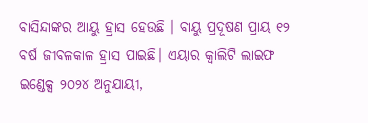ବାସିନ୍ଦାଙ୍କର ଆୟୁ ହ୍ରାସ ହେଉଛି । ବାୟୁ ପ୍ରଦୂଷଣ ପ୍ରାୟ ୧୨ ବର୍ଷ ଜୀବଳକାଳ ହ୍ରାସ ପାଇଛି। ଏୟାର କ୍ବାଲିଟି ଲାଇଫ ଇଣ୍ଡେକ୍ସ ୨୦୨୪ ଅନୁଯାୟୀ,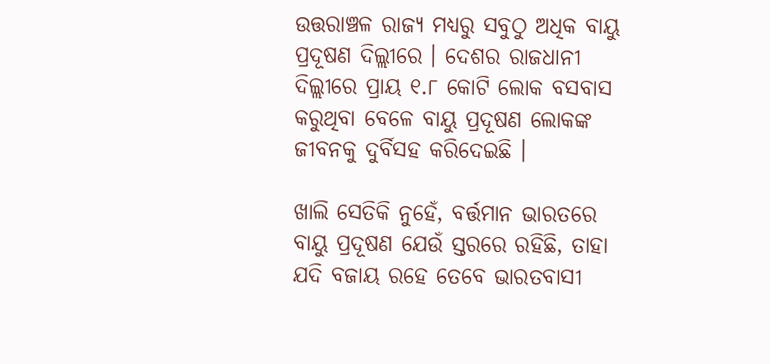ଉତ୍ତରାଞ୍ଚଳ ରାଜ୍ୟ ମଧ୍ୟରୁ ସବୁଠୁ ଅଧିକ ବାୟୁ ପ୍ରଦୂଷଣ ଦିଲ୍ଲୀରେ । ଦେଶର ରାଜଧାନୀ ଦିଲ୍ଲୀରେ ପ୍ରାୟ ୧.୮ କୋଟି ଲୋକ ବସବାସ କରୁଥିବା ବେଳେ ବାୟୁ ପ୍ରଦୂଷଣ ଲୋକଙ୍କ ଜୀବନକୁ ଦୁର୍ବିସହ କରିଦେଇଛି ।

ଖାଲି ସେତିକି ନୁହେଁ, ବର୍ତ୍ତମାନ ଭାରତରେ ବାୟୁ ପ୍ରଦୂଷଣ ଯେଉଁ ସ୍ତରରେ ରହିଛି, ତାହା ଯଦି ବଜାୟ ରହେ ତେବେ ଭାରତବାସୀ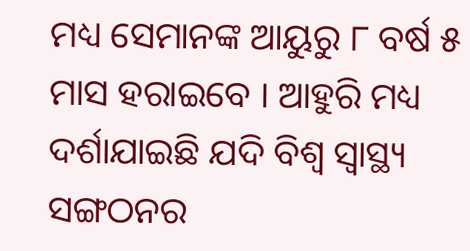ମଧ୍ୟ ସେମାନଙ୍କ ଆୟୁରୁ ୮ ବର୍ଷ ୫ ମାସ ହରାଇବେ । ଆହୁରି ମଧ୍ୟ ଦର୍ଶାଯାଇଛି ଯଦି ବିଶ୍ବ ସ୍ବାସ୍ଥ୍ୟ ସଙ୍ଗଠନର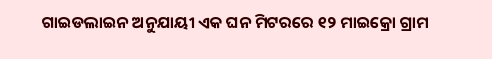ଗାଇଡଲାଇନ ଅନୁଯାୟୀ ଏକ ଘନ ମିଟରରେ ୧୨ ମାଇକ୍ରୋ ଗ୍ରାମ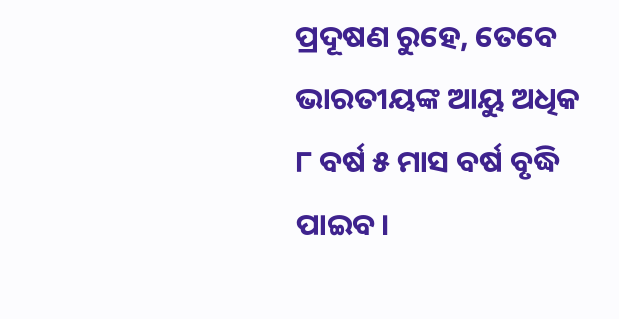ପ୍ରଦୂଷଣ ରୁହେ, ତେବେ ଭାରତୀୟଙ୍କ ଆୟୁ ଅଧିକ ୮ ବର୍ଷ ୫ ମାସ ବର୍ଷ ବୃଦ୍ଧି ପାଇବ।